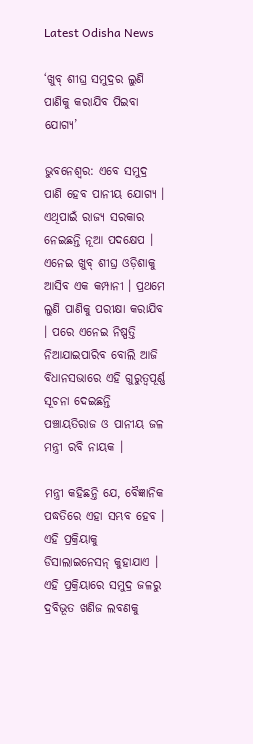Latest Odisha News

‘ଖୁବ୍ ଶୀଘ୍ର ସମୁଦ୍ରର ଲୁଣି ପାଣିକୁ କରାଯିବ ପିଇବା ଯୋଗ୍ୟ’

ଭୁବନେଶ୍ୱର: ଏବେ ସମୁଦ୍ର ପାଣି ହେବ ପାନୀୟ ଯୋଗ୍ୟ । ଏଥିପାଇଁ ରାଜ୍ୟ ସରକାର ନେଇଛନ୍ତି ନୂଆ ପଦକ୍ଷେପ । ଏନେଇ ଖୁବ୍ ଶୀଘ୍ର ଓଡ଼ିଶାକୁ ଆସିବ ଏକ କମ୍ପାନୀ । ପ୍ରଥମେ ଲୁଣି ପାଣିକୁ ପରୀକ୍ଷା କରାଯିବ । ପରେ ଏନେଇ ନିଷ୍ପତ୍ତି ନିଆଯାଇପାରିବ ବୋଲି ଆଜି ବିଧାନସଭାରେ ଏହି ଗୁରୁତ୍ୱପୂର୍ଣ୍ଣ ସୂଚନା ଦେଇଛନ୍ତି ପଞ୍ଚାୟତିରାଜ ଓ ପାନୀୟ ଜଳ ମନ୍ତ୍ରୀ ରବି ନାୟକ ।

ମନ୍ତ୍ରୀ କହିଛନ୍ତି ଯେ, ବୈଜ୍ଞାନିକ ପଦ୍ଧତିରେ ଏହା ସମ୍ଭବ ହେବ । ଏହି ପ୍ରକ୍ରିୟାକୁ ଡିସାଲାଇନେସନ୍ କୁହାଯାଏ । ଏହି ପ୍ରକ୍ରିୟାରେ ସମୁଦ୍ର ଜଳରୁ ଦ୍ରବିଭୂତ ଖଣିଜ ଲବଣକୁ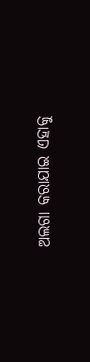ଅଲଗା କରାଯାଇ ଏହାକୁ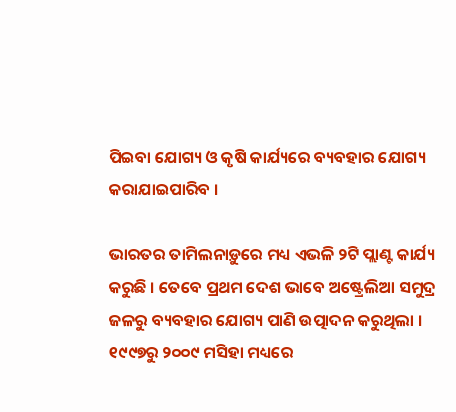ପିଇବା ଯୋଗ୍ୟ ଓ କୃଷି କାର୍ଯ୍ୟରେ ବ୍ୟବହାର ଯୋଗ୍ୟ କରାଯାଇପାରିବ ।

ଭାରତର ତାମିଲନାଡ଼ୁରେ ମଧ୍ୟ ଏଭଳି ୨ଟି ପ୍ଲାଣ୍ଟ କାର୍ଯ୍ୟ କରୁଛି । ତେବେ ପ୍ରଥମ ଦେଶ ଭାବେ ଅଷ୍ଟ୍ରେଲିଆ ସମୁଦ୍ର ଜଳରୁ ବ୍ୟବହାର ଯୋଗ୍ୟ ପାଣି ଉତ୍ପାଦନ କରୁଥିଲା । ୧୯୯୭ରୁ ୨୦୦୯ ମସିହା ମଧ୍ୟରେ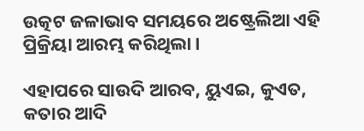ଉତ୍କଟ ଜଳାଭାବ ସମୟରେ ଅଷ୍ଟ୍ରେଲିଆ ଏହି ପ୍ରିକ୍ରିୟା ଆରମ୍ଭ କରିଥିଲା ।

ଏହାପରେ ସାଉଦି ଆରବ, ୟୁଏଇ, କୁଏତ, କତାର ଆଦି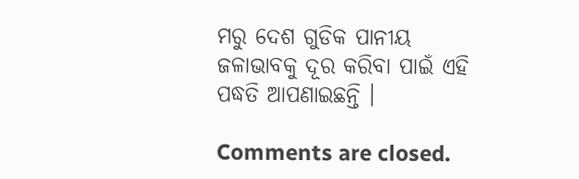ମରୁ ଦେଶ ଗୁଡିକ ପାନୀୟ ଜଳାଭାବକୁ ଦୂର କରିବା ପାଇଁ ଏହି ପଦ୍ଧତି ଆପଣାଇଛନ୍ତି ।

Comments are closed.